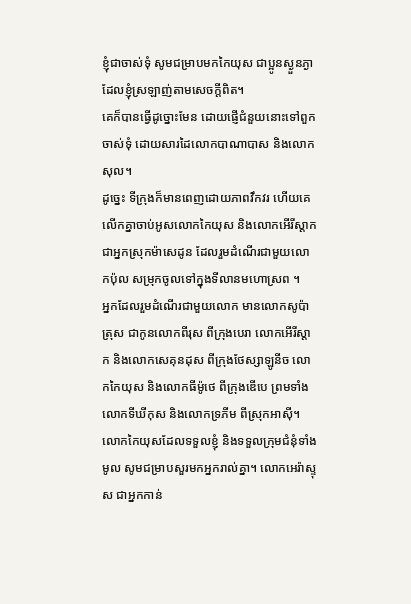ខ្ញុំជាចាស់ទុំ សូមជម្រាបមកកៃយុស ជាប្អូនស្ងួនភ្ងា ដែលខ្ញុំស្រឡាញ់តាមសេចក្ដីពិត។
គេក៏បានធ្វើដូច្នោះមែន ដោយផ្ញើជំនួយនោះទៅពួកចាស់ទុំ ដោយសារដៃលោកបាណាបាស និងលោកសុល។
ដូច្នេះ ទីក្រុងក៏មានពេញដោយភាពវឹកវរ ហើយគេលើកគ្នាចាប់អូសលោកកៃយុស និងលោកអើរីស្តាក ជាអ្នកស្រុកម៉ាសេដូន ដែលរួមដំណើរជាមួយលោកប៉ុល សម្រុកចូលទៅក្នុងទីលានមហោស្រព ។
អ្នកដែលរួមដំណើរជាមួយលោក មានលោកសូប៉ាត្រុស ជាកូនលោកពីរុស ពីក្រុងបេរា លោកអើរីស្តាក និងលោកសេគុនដុស ពីក្រុងថែស្សាឡូនីច លោកកៃយុស និងលោកធីម៉ូថេ ពីក្រុងឌើបេ ព្រមទាំងលោកទីឃីកុស និងលោកទ្រភីម ពីស្រុកអាស៊ី។
លោកកៃយុសដែលទទួលខ្ញុំ និងទទួលក្រុមជំនុំទាំងមូល សូមជម្រាបសួរមកអ្នករាល់គ្នា។ លោកអេរ៉ាស្ទុស ជាអ្នកកាន់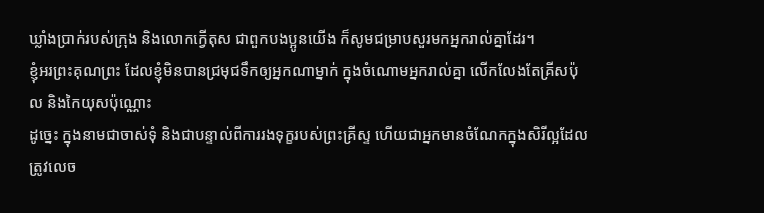ឃ្លាំងប្រាក់របស់ក្រុង និងលោកក្វើតុស ជាពួកបងប្អូនយើង ក៏សូមជម្រាបសួរមកអ្នករាល់គ្នាដែរ។
ខ្ញុំអរព្រះគុណព្រះ ដែលខ្ញុំមិនបានជ្រមុជទឹកឲ្យអ្នកណាម្នាក់ ក្នុងចំណោមអ្នករាល់គ្នា លើកលែងតែគ្រីសប៉ុល និងកៃយុសប៉ុណ្ណោះ
ដូច្នេះ ក្នុងនាមជាចាស់ទុំ និងជាបន្ទាល់ពីការរងទុក្ខរបស់ព្រះគ្រីស្ទ ហើយជាអ្នកមានចំណែកក្នុងសិរីល្អដែលត្រូវលេច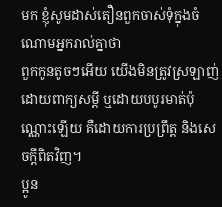មក ខ្ញុំសូមដាស់តឿនពួកចាស់ទុំក្នុងចំណោមអ្នករាល់គ្នាថា
ពួកកូនតូចៗអើយ យើងមិនត្រូវស្រឡាញ់ដោយពាក្យសម្ដី ឬដោយបបូរមាត់ប៉ុណ្ណោះឡើយ គឺដោយការប្រព្រឹត្ត និងសេចក្ដីពិតវិញ។
ប្អូន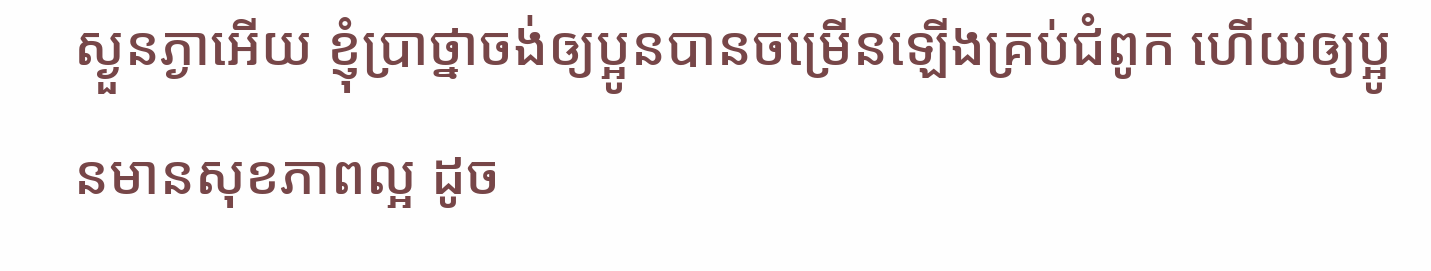ស្ងួនភ្ងាអើយ ខ្ញុំប្រាថ្នាចង់ឲ្យប្អូនបានចម្រើនឡើងគ្រប់ជំពូក ហើយឲ្យប្អូនមានសុខភាពល្អ ដូច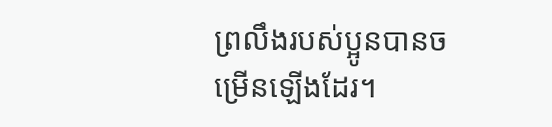ព្រលឹងរបស់ប្អូនបានចម្រើនឡើងដែរ។